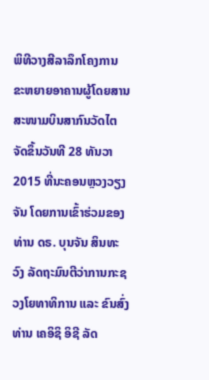ພິທີວາງສີລາລຶກໂຄງການ ຂະຫຍາຍອາຄານຜູ້ໂດຍສານສະໜາມບິນສາກົນວັດໄຕ ຈັດຂຶ້ນວັນທີ 28 ທັນວາ 2015 ທີ່ນະຄອນຫຼວງວຽງຈັນ ໂດຍການເຂົ້າຮ່ວມຂອງທ່ານ ດຣ. ບຸນຈັນ ສິນທະວົງ ລັດຖະມົນຕີວ່າການກະຊວງໂຍທາທິການ ແລະ ຂົນສົ່ງ ທ່ານ ເຄອິຊິ ອິຊີ ລັດ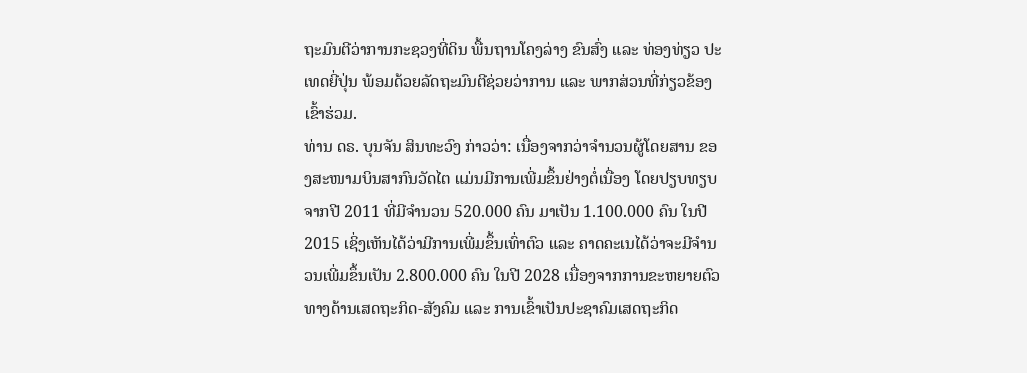ຖະມົນຕີວ່າການກະຊວງທີ່ດິນ ພື້ນຖານໂຄງລ່າງ ຂົນສົ່ງ ແລະ ທ່ອງທ່ຽວ ປະເທດຍີ່ປຸ່ນ ພ້ອມດ້ວຍລັດຖະມົນຕີຊ່ວຍວ່າການ ແລະ ພາກສ່ວນທີ່ກ່ຽວຂ້ອງເຂົ້າຮ່ວມ.
ທ່ານ ດຣ. ບຸນຈັນ ສິນທະວົງ ກ່າວວ່າ: ເນື່ອງຈາກວ່າຈຳນວນຜູ້ໂດຍສານ ຂອງສະໜາມບິນສາກົນວັດໄຕ ແມ່ນມີການເພີ່ມຂຶ້ນຢ່າງຕໍ່ເນື່ອງ ໂດຍປຽບທຽບຈາກປີ 2011 ທີ່ມີຈຳນວນ 520.000 ຄົນ ມາເປັນ 1.100.000 ຄົນ ໃນປີ 2015 ເຊິ່ງເຫັນໄດ້ວ່າມີການເພີ່ມຂຶ້ນເທົ່າຕົວ ແລະ ຄາດຄະເນໄດ້ວ່າຈະມີຈຳນວນເພີ່ມຂຶ້ນເປັນ 2.800.000 ຄົນ ໃນປີ 2028 ເນື່ອງຈາກການຂະຫຍາຍຕົວທາງດ້ານເສດຖະກິດ-ສັງຄົມ ແລະ ການເຂົ້າເປັນປະຊາຄົມເສດຖະກິດ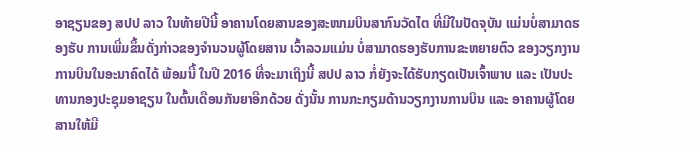ອາຊຽນຂອງ ສປປ ລາວ ໃນທ້າຍປີນີ້ ອາຄານໂດຍສານຂອງສະໜາມບິນສາກົນວັດໄຕ ທີ່ມີໃນປັດຈຸບັນ ແມ່ນບໍ່ສາມາດຮອງຮັບ ການເພີ່ມຂຶ້ນດັ່ງກ່າວຂອງຈຳນວນຜູ້ໂດຍສານ ເວົ້າລວມແມ່ນ ບໍ່ສາມາດຮອງຮັບການຂະຫຍາຍຕົວ ຂອງວຽກງານການບິນໃນອະນາຄົດໄດ້ ພ້ອມນີ້ ໃນປີ 2016 ທີ່ຈະມາເຖິງນີ້ ສປປ ລາວ ກໍ່ຍັງຈະໄດ້ຮັບກຽດເປັນເຈົ້າພາບ ແລະ ເປັນປະທານກອງປະຊຸມອາຊຽນ ໃນຕົ້ນເດືອນກັນຍາອີກດ້ວຍ ດັ່ງນັ້ນ ການກະກຽມດ້ານວຽກງານການບິນ ແລະ ອາຄານຜູ້ໂດຍສານໃຫ້ມີ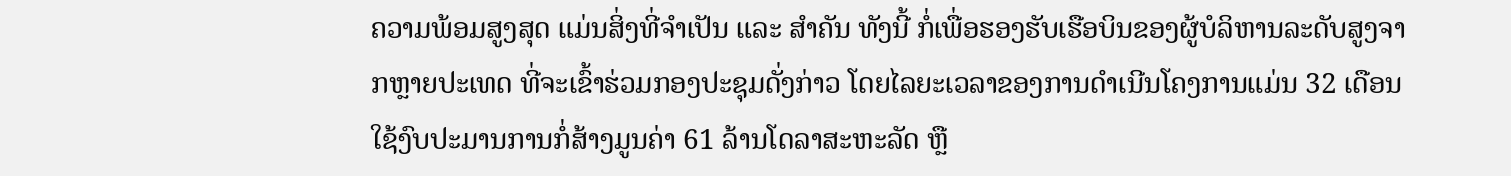ຄວາມພ້ອມສູງສຸດ ແມ່ນສິ່ງທີ່ຈຳເປັນ ແລະ ສຳຄັນ ທັງນີ້ ກໍ່ເພື່ອຮອງຮັບເຮືອບິນຂອງຜູ້ບໍລິຫານລະດັບສູງຈາກຫຼາຍປະເທດ ທີ່ຈະເຂົ້າຮ່ວມກອງປະຊຸມດັ່ງກ່າວ ໂດຍໄລຍະເວລາຂອງການດຳເນີນໂຄງການແມ່ນ 32 ເດືອນ ໃຊ້ງົບປະມານການກໍ່ສ້າງມູນຄ່າ 61 ລ້ານໂດລາສະຫະລັດ ຫຼື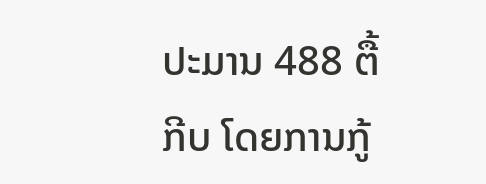ປະມານ 488 ຕື້ກີບ ໂດຍການກູ້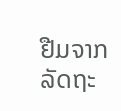ຢືມຈາກລັດຖະ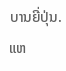ບານຍີ່ປຸ່ນ.
ແຫ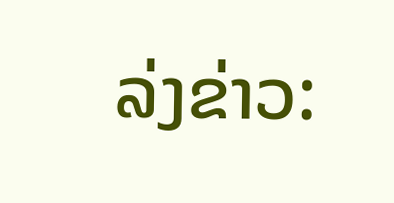ລ່ງຂ່າວ: